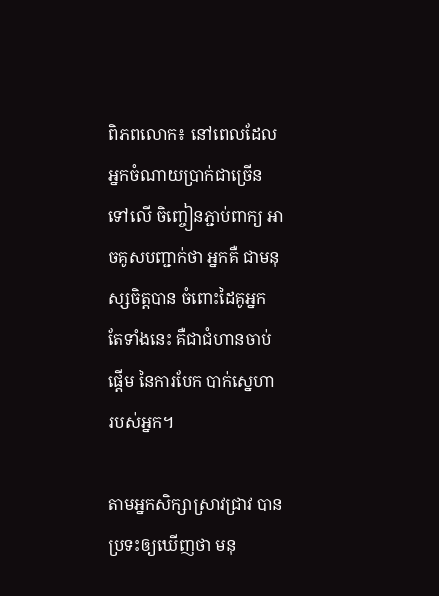ពិភពលោក៖ នៅពេលដែល អ្នកចំណាយប្រាក់ជាច្រើន ទៅលើ ចិញ្ចៀនភ្ជាប់ពាក្យ អាចគូសបញ្ជាក់ថា អ្នកគឺ ជាមនុស្សចិត្ដបាន ចំពោះដៃគូអ្នក តែទាំងនេះ គឺជាជំហានចាប់ផ្ដើម នៃការបែក បាក់ស្នេហា របស់អ្នក។

តាមអ្នកសិក្សាស្រាវជ្រាវ បានប្រទះឲ្យឃើញថា មនុ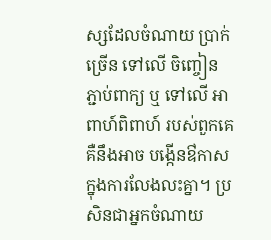ស្សដែលចំណាយ ប្រាក់ ច្រើន ទៅលើ ចិញ្ចៀន ភ្ជាប់ពាក្យ ឬ ទៅលើ អាពាហ៍ពិពាហ៍ របស់ពួកគេ គឺនឹងអាច បង្កើនឳកាស ក្នុងការលែងលះគ្នា។ ប្រសិនជាអ្នកចំណាយ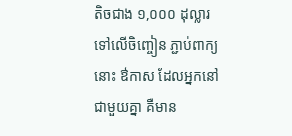តិចជាង ១,០០០ ដុល្លារ ទៅលើចិញ្ចៀន ភ្ជាប់ពាក្យ នោះ ឳកាស ដែលអ្នកនៅ ជាមួយគ្នា គឺមាន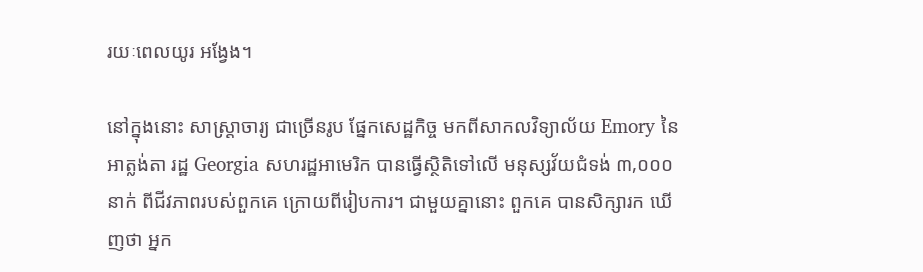រយៈពេលយូរ អង្វែង។

នៅក្នុងនោះ សាស្ដ្រាចារ្យ ជាច្រើនរូប ផ្នែកសេដ្ឋកិច្ច មកពីសាកលវិទ្យាល័យ Emory នៃអាត្លង់តា រដ្ឋ Georgia សហរដ្ឋអាមេរិក បានធ្វើស្ថិតិទៅលើ មនុស្សវ័យជំទង់ ៣,០០០ នាក់ ពីជីវភាពរបស់ពួកគេ ក្រោយពីរៀបការ។ ជាមួយគ្នានោះ ពួកគេ បានសិក្សារក ឃើញថា អ្នក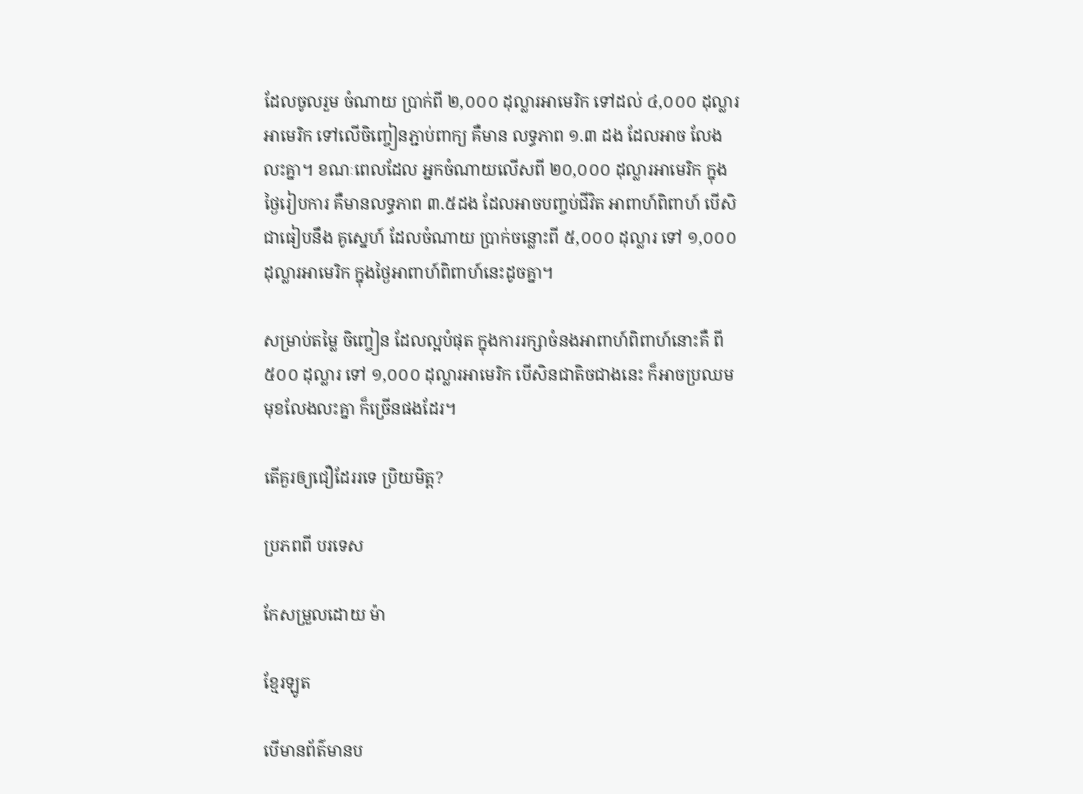ដែលចូលរួម ចំណាយ ប្រាក់ពី ២,០០០ ដុល្លារអាមេរិក ទៅដល់ ៤,០០០ ដុល្លារអាមេរិក ទៅលើចិញ្ចៀនភ្ជាប់ពាក្យ គឺមាន លទ្ធភាព ១.៣ ដង ដែលអាច លែងលះគ្នា។ ខណៈពេលដែល អ្នកចំណាយលើសពី ២០,០០០ ដុល្លារអាមេរិក ក្នុងថ្ងៃរៀបការ គឺមានលទ្ធភាព ៣.៥ដង ដែលអាចបញ្ចប់ជីវិត អាពាហ៍ពិពាហ៍ បើសិជាធៀបនឹង គូស្នេហ៍ ដែលចំណាយ ប្រាក់ចន្លោះពី ៥,០០០ ដុល្លារ ទៅ ១,០០០ ដុល្លារអាមេរិក ក្នុងថ្ងៃអាពាហ៍ពិពាហ៍នេះដូចគ្នា។

សម្រាប់តម្លៃ ចិញ្ចៀន ដែលល្អបំផុត ក្នុងការរក្សាចំនងអាពាហ៍ពិពាហ៍នោះគឺ ពី ៥០០ ដុល្លារ ទៅ ១,០០០ ដុល្លារអាមេរិក បើសិនជាតិចជាងនេះ ក៏អាចប្រឈមមុខលែងលះគ្នា ក៏ច្រើនផងដែរ។

តើគួរឲ្យជឿដែររទេ ប្រិយមិត្ដ?

ប្រភពពី បរទេស

កែសម្រួលដោយ ម៉ា

ខ្មែរឡូត

បើមានព័ត៌មានប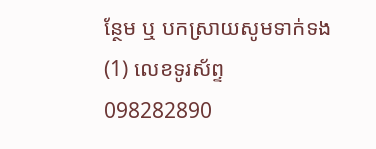ន្ថែម ឬ បកស្រាយសូមទាក់ទង (1) លេខទូរស័ព្ទ 098282890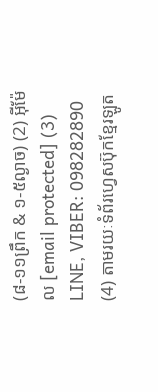(៨-១១ព្រឹក & ១-៥ល្ងាច) (2) អ៊ីម៉ែល [email protected] (3) LINE, VIBER: 098282890 (4) តាមរយៈទំព័រហ្វេសប៊ុកខ្មែរឡូត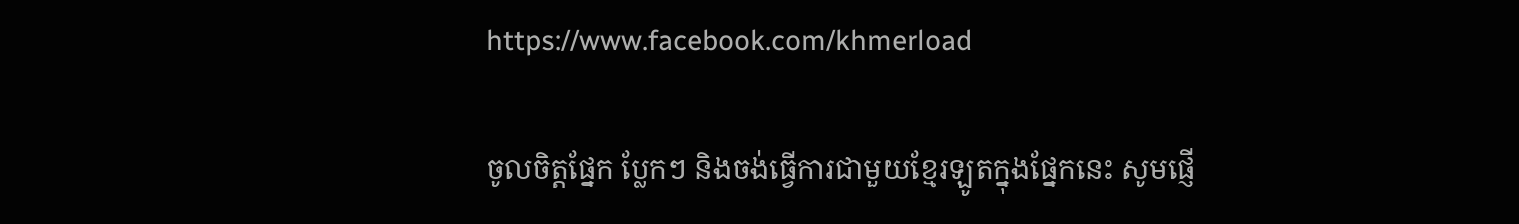https://www.facebook.com/khmerload

ចូលចិត្តផ្នែក ប្លែកៗ និងចង់ធ្វើការជាមួយខ្មែរឡូតក្នុងផ្នែកនេះ សូមផ្ញើ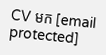CV មក [email protected]